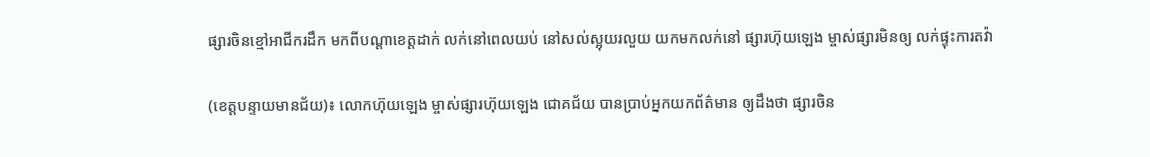ផ្សារចិនខ្មៅអាជីករដឹក មកពីបណ្តាខេត្តដាក់ លក់នៅពេលយប់ នៅសល់ស្អុយរលួយ យកមកលក់នៅ ផ្សារហ៊ុយឡេង ម្ចាស់ផ្សារមិនឲ្យ លក់ផ្ទុះការតវ៉ា

(ខេត្តបន្ទាយមានជ័យ)៖ លោកហ៊ុយឡេង ម្ចាស់ផ្សារហ៊ុយឡេង ជោគជ័យ បានប្រាប់អ្នកយកព័ត៌មាន ឲ្យដឹងថា ផ្សារចិន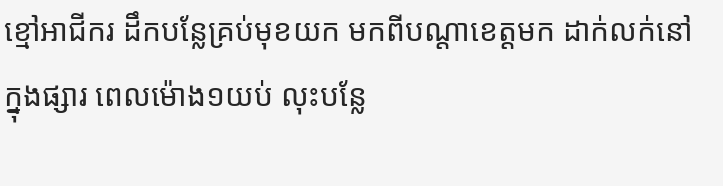ខ្មៅអាជីករ ដឹកបន្លែគ្រប់មុខយក មកពីបណ្តាខេត្តមក ដាក់លក់នៅក្នុងផ្សារ ពេលម៉ោង១យប់ លុះបន្លែ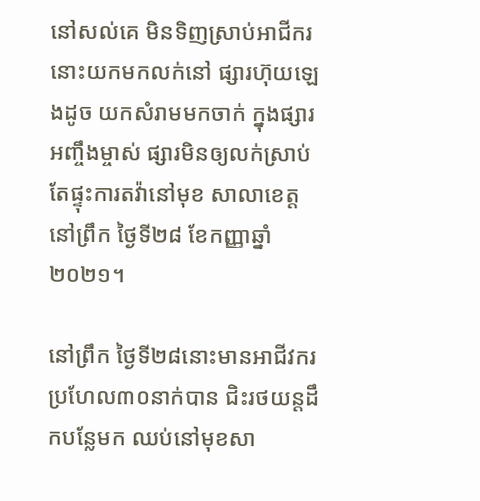នៅសល់គេ មិនទិញស្រាប់អាជីករ នោះយកមកលក់នៅ ផ្សារហ៊ុយឡេងដូច យកសំរាមមកចាក់ ក្នុងផ្សារអញ្ចឹងម្ចាស់ ផ្សារមិនឲ្យលក់ស្រាប់ តែផ្ទុះការតវ៉ានៅមុខ សាលាខេត្ត នៅព្រឹក ថ្ងៃទី២៨ ខែកញ្ញាឆ្នាំ ២០២១។

នៅព្រឹក ថ្ងៃទី២៨នោះមានអាជីវករ ប្រហែល៣០នាក់បាន ជិះរថយន្តដឹកបន្លែមក ឈប់នៅមុខសា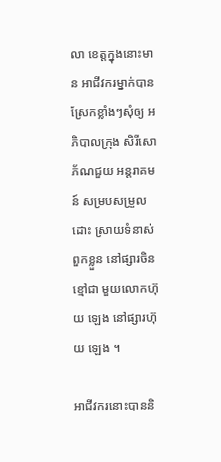លា ខេត្តក្នុងនោះមាន អាជីវករម្នាក់បាន ស្រែកខ្លាំងៗសុំឲ្យ អភិបាលក្រុង សិរីសោភ័ណជួយ អន្តរាគមន៍ សម្របសម្រួលដោះ ស្រាយទំនាស់ពួកខ្លួន នៅផ្សារចិនខ្មៅជា មួយលោកហ៊ុយ ឡេង នៅផ្សារហ៊ុយ ឡេង ។

អាជីវករនោះបាននិ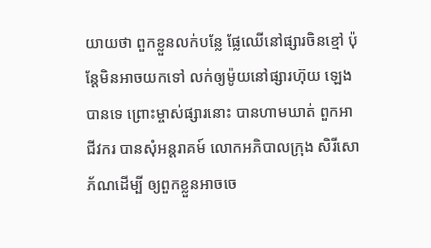យាយថា ពួកខ្លួនលក់បន្លែ ផ្លែឈើនៅផ្សារចិនខ្មៅ ប៉ុន្តែមិនអាចយកទៅ លក់ឲ្យម៉ូយនៅផ្សារហ៊ុយ ឡេងបានទេ ព្រោះម្ចាស់ផ្សារនោះ បានហាមឃាត់ ពួកអាជីវករ បានសុំអន្តរាគម៍ លោកអភិបាលក្រុង សិរីសោភ័ណដើម្បី ឲ្យពួកខ្លួនអាចចេ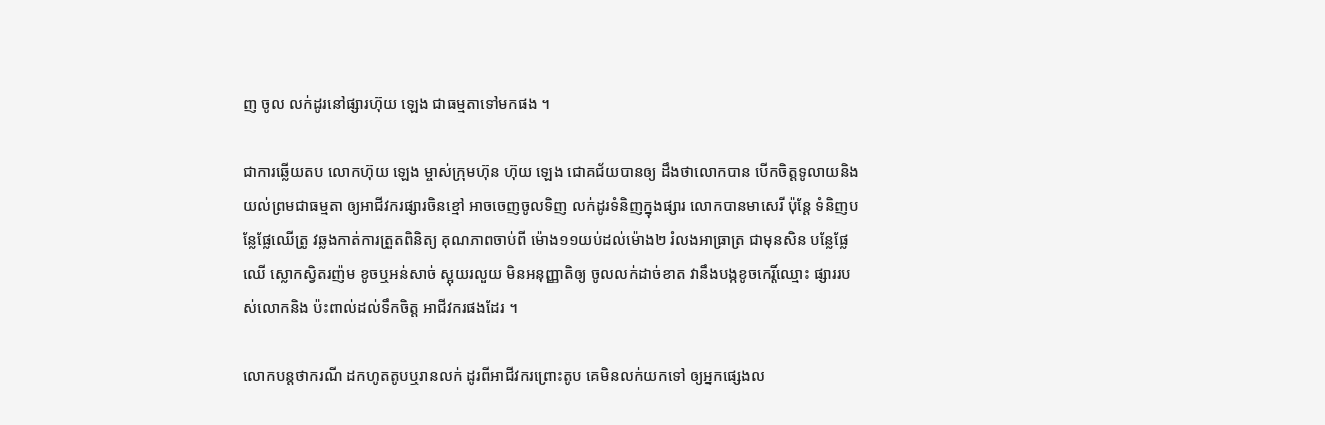ញ ចូល លក់ដូរនៅផ្សារហ៊ុយ ឡេង ជាធម្មតាទៅមកផង ។

ជាការឆ្លើយតប លោកហ៊ុយ ឡេង ម្ចាស់ក្រុមហ៊ុន ហ៊ុយ ឡេង ជោគជ័យបានឲ្យ ដឹងថាលោកបាន បើកចិត្តទូលាយនិង យល់ព្រមជាធម្មតា ឲ្យអាជីវករផ្សារចិនខ្មៅ អាចចេញចូលទិញ លក់ដូរទំនិញក្នុងផ្សារ លោកបានមាសេរី ប៉ុន្តែ ទំនិញបន្លែផ្លែឈើត្រូ វឆ្លងកាត់ការត្រួតពិនិត្យ គុណភាពចាប់ពី ម៉ោង១១យប់ដល់ម៉ោង២ រំលងអាធ្រាត្រ ជាមុនសិន បន្លែផ្លែឈើ ស្លោកស្វិតរញ៉ម ខូចឬអន់សាច់ ស្អុយរលួយ មិនអនុញ្ញាតិឲ្យ ចូលលក់ដាច់ខាត វានឹងបង្កខូចកេរ្តិ៍ឈ្មោះ ផ្សាររបស់លោកនិង ប៉ះពាល់ដល់ទឹកចិត្ត អាជីវករផងដែរ ។

លោកបន្តថាករណី ដកហូតតូបឬរានលក់ ដូរពីអាជីវករព្រោះតូប គេមិនលក់យកទៅ ឲ្យអ្នកផ្សេងល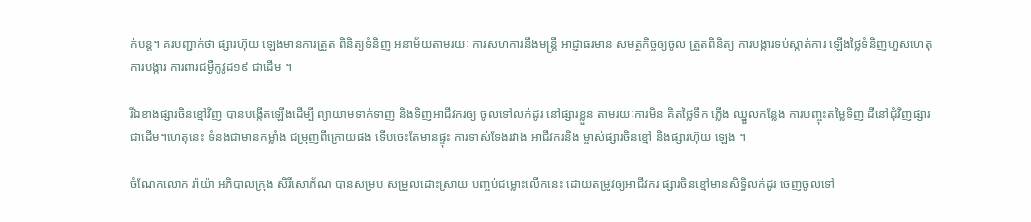ក់បន្ត។ គរបញ្ជាក់ថា ផ្សារហ៊ុយ ឡេងមានការត្រួត ពិនិត្យទំនិញ អនាម័យតាមរយៈ ការសហការនឹងមន្ត្រី អាជ្ញាធរមាន សមត្ថកិច្ចឲ្យចូល ត្រួតពិនិត្យ ការបង្ការទប់ស្កាត់ការ ឡើងថ្លៃទំនិញហួសហេតុ ការបង្ការ ការពារជម្ងឺកូវូដ១៩ ជាដើម ។

រីឯខាងផ្សារចិនខ្មៅវិញ បានបង្កើតឡើងដើម្បី ព្យាយាមទាក់ទាញ និងទិញអាជីវករឲ្យ ចូលទៅលក់ដូរ នៅផ្សារខ្លួន តាមរយៈការមិន គិតថ្លៃទឹក ភ្លើង ឈ្នួលកន្លែង ការបញ្ចុះតម្លៃទិញ ដីនៅជុំវិញផ្សារជាដើម។ហេតុនេះ ទំនងជាមានកម្លាំង ជម្រុញពីក្រោយផង ទើបចេះតែមានផ្ទុះ ការទាស់ទែងរវាង អាជីវករនិង ម្ចាស់ផ្សារចិនខ្មៅ និងផ្សារហ៊ុយ ឡេង ។

ចំណែកលោក រ៉ាយ៉ា អភិបាលក្រុង សិរីសោភ័ណ បានសម្រប សម្រួលដោះស្រាយ បញ្ចប់ជម្លោះលើកនេះ ដោយតម្រូវឲ្យអាជីវករ ផ្សារចិនខ្មៅមានសិទ្ធិលក់ដូរ ចេញចូលទៅ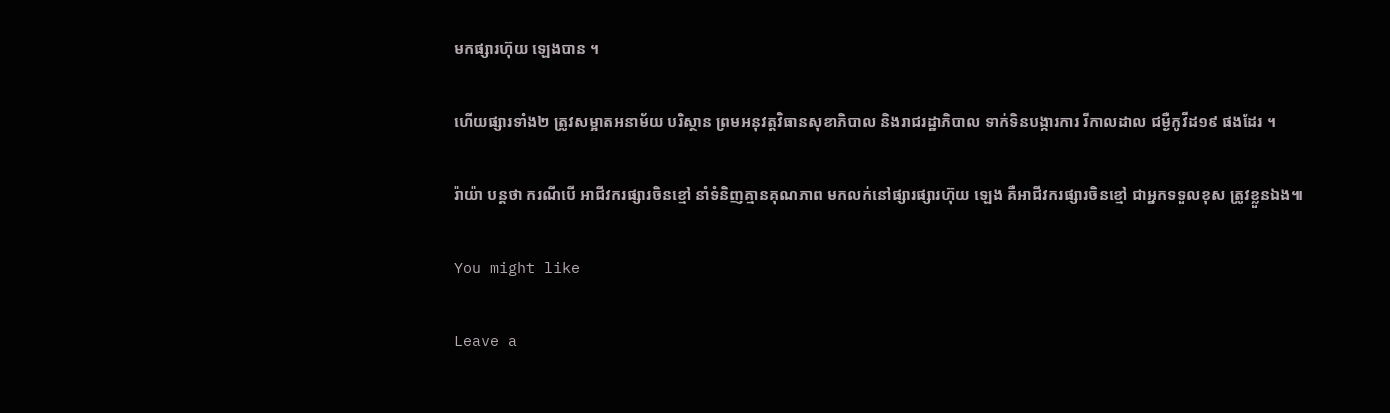មកផ្សារហ៊ុយ ឡេងបាន ។

ហើយផ្សារទាំង២ ត្រូវសម្អាតអនាម័យ បរិស្ថាន ព្រមអនុវត្តវិធានសុខាភិបាល និងរាជរដ្ឋាភិបាល ទាក់ទិនបង្ការការ រីកាលដាល ជម្ងឺកូវីដ១៩ ផងដែរ ។

រ៉ាយ៉ា បន្តថា ករណីបើ អាជីវករផ្សារចិនខ្មៅ នាំទំនិញគ្មានគុណភាព មកលក់នៅផ្សារផ្សារហ៊ុយ ឡេង គឺអាជីវករផ្សារចិនខ្មៅ ជាអ្នកទទួលខុស ត្រូវខ្លួនឯង៕

You might like

Leave a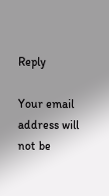Reply

Your email address will not be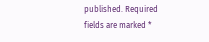published. Required fields are marked *